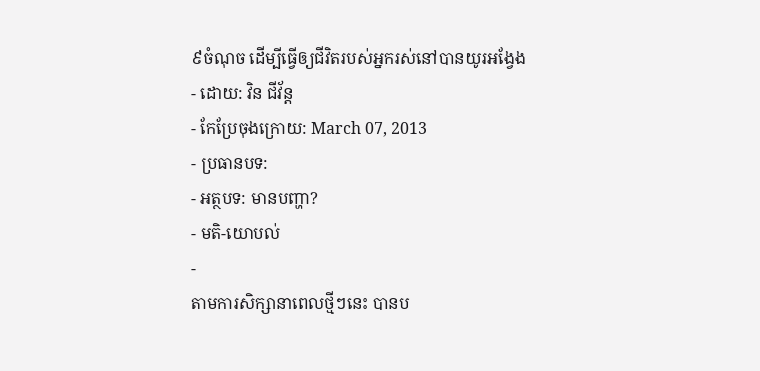៩ចំណុច ដើម្បីធ្វើឲ្យជីវិតរបស់អ្នករស់នៅបានយូរអង្វែង
- ដោយ: វិន ជីវ័ន្ត
- កែប្រែចុងក្រោយ: March 07, 2013
- ប្រធានបទ:
- អត្ថបទ: មានបញ្ហា?
- មតិ-យោបល់
-
តាមការសិក្សានាពេលថ្មីៗនេះ បានប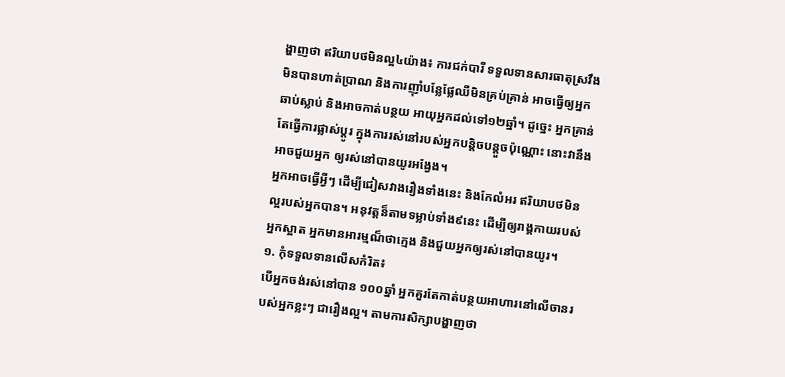ង្ហាញថា ឥរិយាបថមិនល្អ៤យ៉ាង៖ ការជក់បារី ទទួលទានសារធាតុស្រវឹង មិនបានហាត់ប្រាណ និងការញ៉ាំបន្លែផ្លែឈឺមិនគ្រប់គ្រាន់ អាចធ្វើឲ្យអ្នកឆាប់ស្លាប់ និងអាចកាត់បន្ថយ អាយុអ្នកដល់ទៅ១២ឆ្នាំ។ ដូច្នេះ អ្នកគ្រាន់តែធ្វើការផ្លាស់ប្តូរ ក្នុងការរស់នៅរបស់អ្នកបន្តិចបន្តួចប៉ុណ្ណោះ នោះវានឹងអាចជួយអ្នក ឲ្យរស់នៅបានយូរអង្វែង។
អ្នកអាចធ្វើអ្វីៗ ដើម្បីជៀសវាងរឿងទាំងនេះ និងកែលំអរ ឥរិយាបថមិនល្អរបស់អ្នកបាន។ អនុវត្តន៏តាមទម្លាប់ទាំង៩នេះ ដើម្បីឲ្យរាង្គកាយរបស់អ្នកស្អាត អ្នកមានអារម្មណ៏ថាក្មេង និងជួយអ្នកឲ្យរស់នៅបានយូរ។
១. កុំទទួលទានលើសកំរិត៖
បើអ្នកចង់រស់នៅបាន ១០០ឆ្នាំ អ្នកគួរតែកាត់បន្ថយអាហារនៅលើចានរបស់អ្នកខ្លះៗ ជារឿងល្អ។ តាមការសិក្សាបង្ហាញថា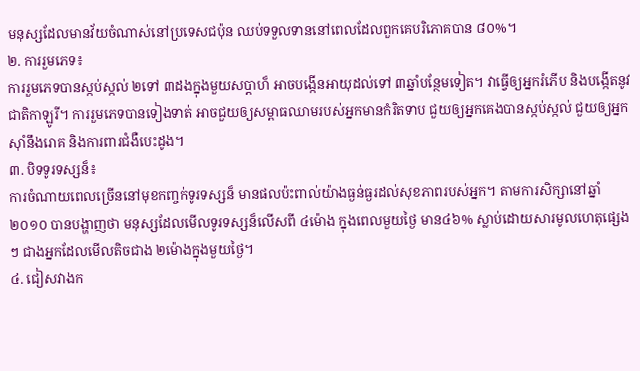មនុស្សដែលមានវ័យចំណាស់នៅប្រទេសជប៉ុន ឈប់ទទួលទាននៅពេលដែលពួកគេបរិភោគបាន ៨០%។
២. ការរួមភេទ៖
ការរួមភេទបានស្កប់ស្កល់ ២ទៅ ៣ដងក្នុងមួយសប្តាហ៏ អាចបង្កើនអាយុដល់ទៅ ៣ឆ្នាំបន្ថែមទៀត។ វាធ្វើឲ្យអ្នករំភើប និងបង្កើតនូវជាតិកាឡូរី។ ការរួមភេទបានទៀងទាត់ អាចជួយឲ្យសម្ពាធឈាមរបស់អ្នកមានកំរិតទាប ជួយឲ្យអ្នកគេងបានស្កប់ស្កល់ ជួយឲ្យអ្នកស៊ាំនឹងរោគ និងការពារជំងឺបេះដូង។
៣. បិទទូរទស្សន៏៖
ការចំណាយពេលច្រើននៅមុខកញ្ចក់ទូរទស្សន៏ មានផលប៉ះពាល់យ៉ាងធ្ងន់ធ្ងរដល់សុខភាពរបស់អ្នក។ តាមការសិក្សានៅឆ្នាំ ២០១០ បានបង្ហាញថា មនុស្សដែលមើលទូរទស្សន៏លើសពី ៤ម៉ោង ក្នុងពេលមួយថ្ងៃ មាន៤៦% ស្លាប់ដោយសារមូលហេតុផ្សេងៗ ជាងអ្នកដែលមើលតិចជាង ២ម៉ោងក្នុងមួយថ្ងៃ។
៤. ជៀសវាងក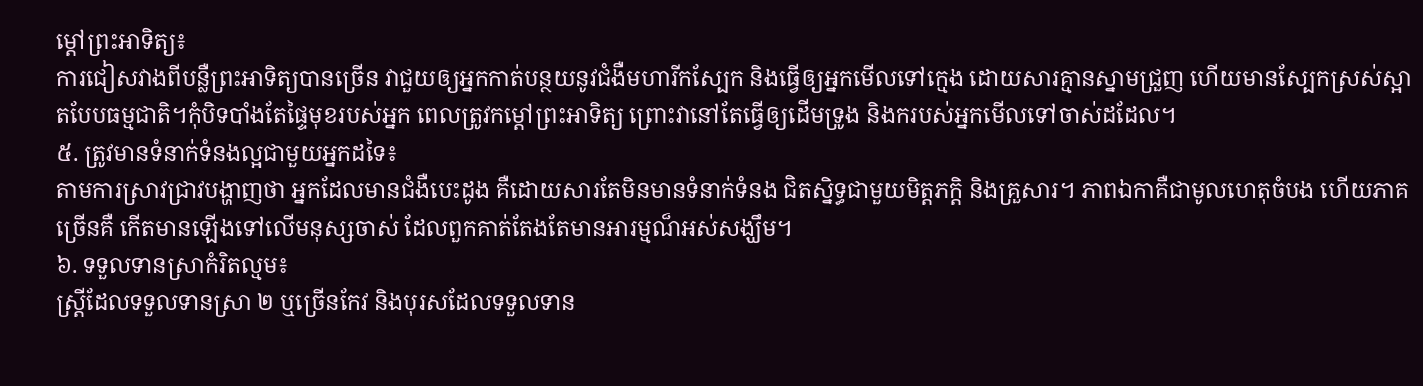ម្តៅព្រះអាទិត្យ៖
ការជៀសវាងពីបន្លឺព្រះអាទិត្យបានច្រើន វាជួយឲ្យអ្នកកាត់បន្ថយនូវជំងឺមហារីកស្បែក និងធ្វើឲ្យអ្នកមើលទៅក្មេង ដោយសារគ្មានស្នាមជ្រួញ ហើយមានស្បែកស្រស់ស្អាតបែបធម្មជាតិ។កុំបិទបាំងតែផ្ទៃមុខរបស់អ្នក ពេលត្រូវកម្តៅព្រះអាទិត្យ ព្រោះវានៅតែធ្វើឲ្យដើមទ្រូង និងករបស់អ្នកមើលទៅចាស់ដដែល។
៥. ត្រូវមានទំនាក់ទំនងល្អជាមួយអ្នកដទៃ៖
តាមការស្រាវជ្រាវបង្ហាញថា អ្នកដែលមានជំងឺបេះដូង គឺដោយសារតែមិនមានទំនាក់ទំនង ជិតស្និទ្ធជាមួយមិត្តភក្តិ និងគ្រួសារ។ ភាពឯកាគឺជាមូលហេតុចំបង ហើយភាគច្រើនគឺ កើតមានឡើងទៅលើមនុស្សចាស់ ដែលពួកគាត់តែងតែមានអារម្មណ៏អស់សង្ឃឹម។
៦. ទទួលទានស្រាកំរិតល្មម៖
ស្រ្តីដែលទទួលទានស្រា ២ ឬច្រើនកែវ និងបុរសដែលទទួលទាន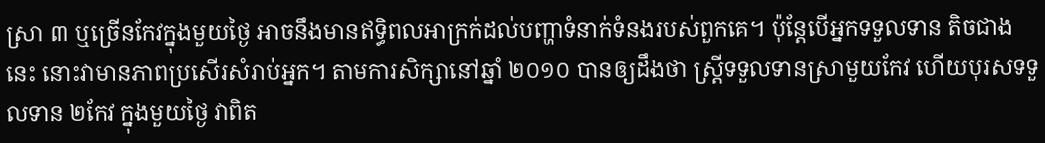ស្រា ៣ ឬច្រើនកែវក្នុងមួយថ្ងៃ អាចនឹងមានឥទ្ធិពលអាក្រក់ដល់បញ្ហាទំនាក់ទំនងរបស់ពួកគេ។ ប៉ុន្តែបើអ្នកទទួលទាន តិចជាងនេះ នោះវាមានភាពប្រសើរសំរាប់អ្នក។ តាមការសិក្សានៅឆ្នាំ ២០១០ បានឲ្យដឹងថា ស្រ្តីទទួលទានស្រាមួយកែវ ហើយបុរសទទួលទាន ២កែវ ក្នុងមួយថ្ងៃ វាពិត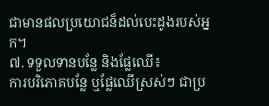ជាមានផលប្រយោជន៏ដល់បេះដូងរបស់អ្នក។
៧. ទទួលទានបន្លែ និងផ្លែឈើ៖
ការបរិភោគបន្លែ ឬផ្លែឈើស្រស់ៗ ជាប្រ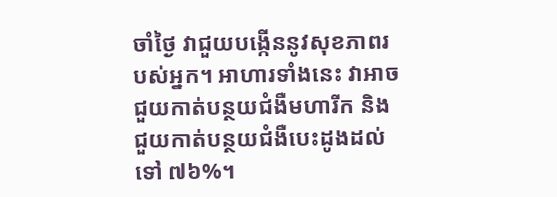ចាំថ្ងៃ វាជួយបង្កើននូវសុខភាពរបស់អ្នក។ អាហារទាំងនេះ វាអាចជួយកាត់បន្ថយជំងឺមហារីក និងជួយកាត់បន្ថយជំងឺបេះដូងដល់ទៅ ៧៦%។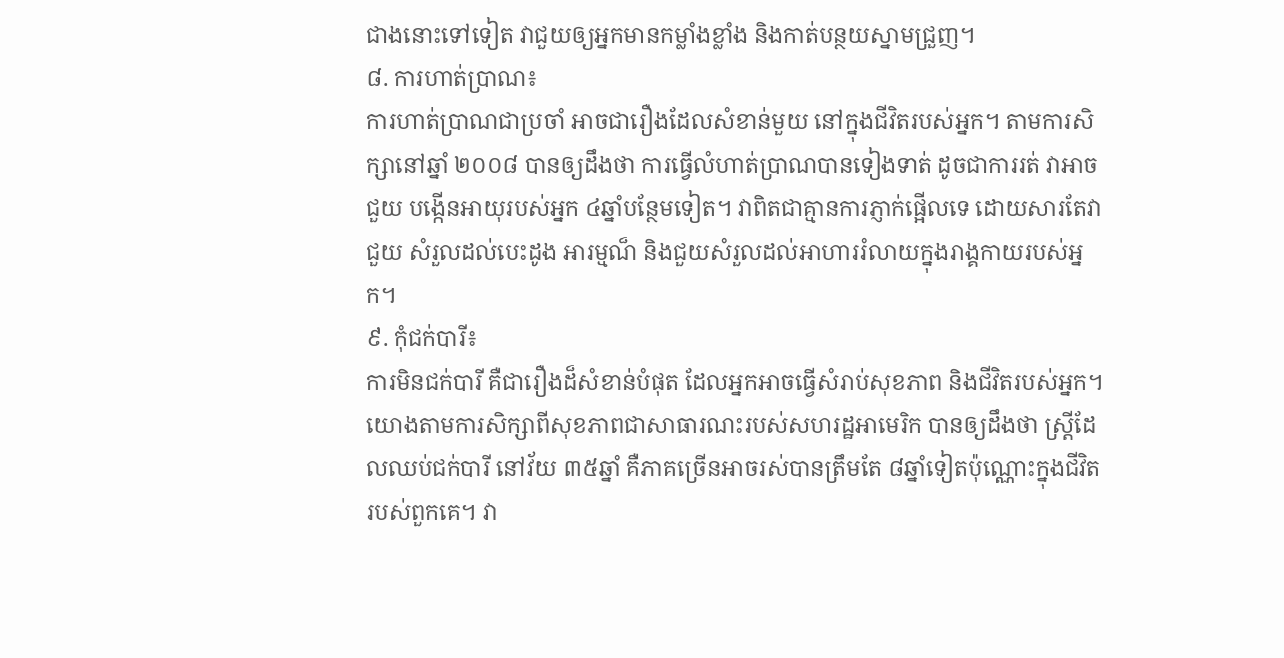ជាងនោះទៅទៀត វាជួយឲ្យអ្នកមានកម្លាំងខ្លាំង និងកាត់បន្ថយស្នាមជ្រួញ។
៨. ការហាត់ប្រាណ៖
ការហាត់ប្រាណជាប្រចាំ អាចជារឿងដែលសំខាន់មួយ នៅក្នុងជីវិតរបស់អ្នក។ តាមការសិក្សានៅឆ្នាំ ២០០៨ បានឲ្យដឹងថា ការធ្វើលំហាត់ប្រាណបានទៀងទាត់ ដូចជាការរត់ វាអាចជួយ បង្កើនអាយុរបស់អ្នក ៤ឆ្នាំបន្ថែមទៀត។ វាពិតជាគ្មានការភ្ញាក់ផ្អើលទេ ដោយសារតែវា ជួយ សំរួលដល់បេះដូង អារម្មណ៏ និងជួយសំរួលដល់អាហាររំលាយក្នុងរាង្គកាយរបស់អ្នក។
៩. កុំជក់បារី៖
ការមិនជក់បារី គឺជារឿងដ៏សំខាន់បំផុត ដែលអ្នកអាចធ្វើសំរាប់សុខភាព និងជីវិតរបស់អ្នក។ យោងតាមការសិក្សាពីសុខភាពជាសាធារណះរបស់សហរដ្ឋអាមេរិក បានឲ្យដឹងថា ស្រ្តីដែលឈប់ជក់បារី នៅវ័យ ៣៥ឆ្នាំ គឺភាគច្រើនអាចរស់បានត្រឹមតែ ៨ឆ្នាំទៀតប៉ុណ្ណោះក្នុងជីវិតរបស់ពួកគេ។ វា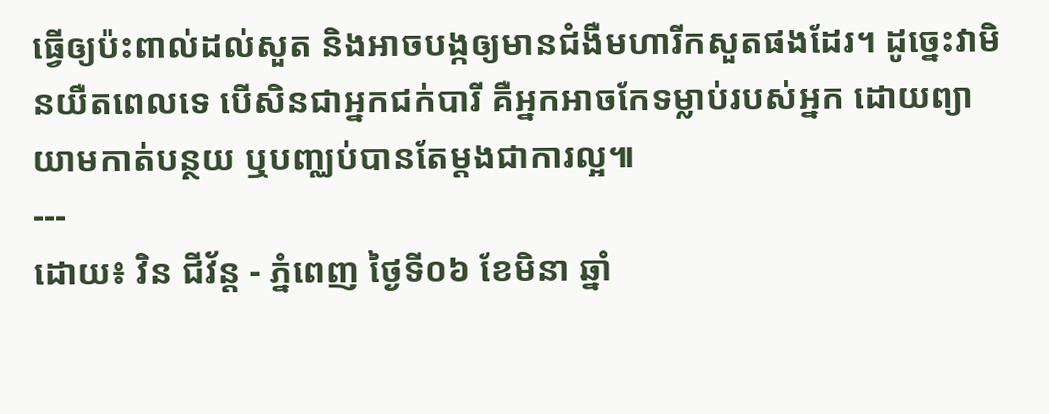ធ្វើឲ្យប៉ះពាល់ដល់សួត និងអាចបង្កឲ្យមានជំងឺមហារីកសួតផងដែរ។ ដូច្នេះវាមិនយឺតពេលទេ បើសិនជាអ្នកជក់បារី គឺអ្នកអាចកែទម្លាប់របស់អ្នក ដោយព្យាយាមកាត់បន្ថយ ឬបញ្ឈប់បានតែម្តងជាការល្អ៕
---
ដោយ៖ វិន ជីវ័ន្ត - ភ្នំពេញ ថ្ងៃទី០៦ ខែមិនា ឆ្នាំ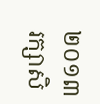២០១៣
រក្សាសិ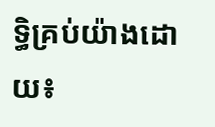ទ្ធិគ្រប់យ៉ាងដោយ៖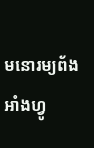មនោរម្យព័ងអាំងហ្វូ